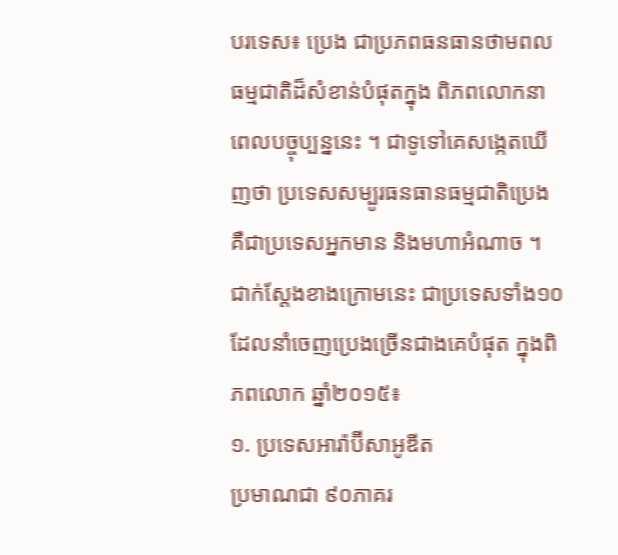បរទេស៖ ប្រេង ជាប្រភពធនធានថាមពលធម្មជាតិដ៏សំខាន់បំផុតក្នុង ពិភពលោកនាពេលបច្ចុប្បន្ននេះ ។ ជាទូទៅគេសង្កេតឃើញថា ប្រទេសសម្បូរធនធានធម្មជាតិប្រេង គឺជាប្រទេសអ្នកមាន និងមហាអំណាច ។ ជាក់ស្ដែងខាងក្រោមនេះ ជាប្រទេសទាំង១០ ដែលនាំចេញប្រេងច្រើនជាងគេបំផុត ក្នុងពិភពលោក ឆ្នាំ២០១៥៖
១. ប្រទេសអារ៉ាប៊ីសាអូឌីត
ប្រមាណជា ៩០ភាគរ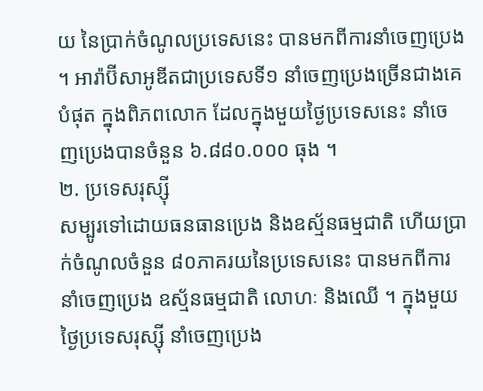យ នៃប្រាក់ចំណូលប្រទេសនេះ បានមកពីការនាំចេញប្រេង ។ អារ៉ាប៊ីសាអូឌីតជាប្រទេសទី១ នាំចេញប្រេងច្រើនជាងគេបំផុត ក្នុងពិភពលោក ដែលក្នុងមួយថ្ងៃប្រទេសនេះ នាំចេញប្រេងបានចំនួន ៦.៨៨០.០០០ ធុង ។
២. ប្រទេសរុស្ស៊ី
សម្បូរទៅដោយធនធានប្រេង និងឧស្ម័នធម្មជាតិ ហើយប្រាក់ចំណូលចំនួន ៨០ភាគរយនៃប្រទេសនេះ បានមកពីការនាំចេញប្រេង ឧស្ម័នធម្មជាតិ លោហៈ និងឈើ ។ ក្នុងមួយថ្ងៃប្រទេសរុស្ស៊ី នាំចេញប្រេង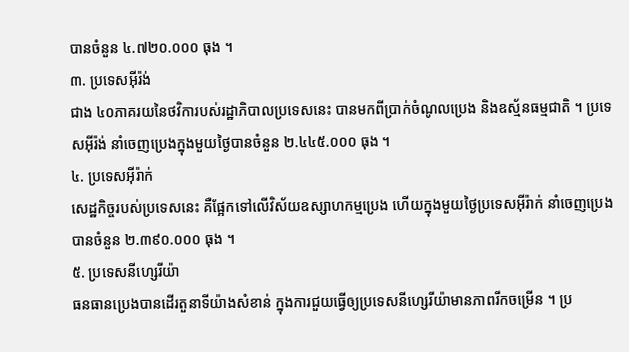បានចំនួន ៤.៧២០.០០០ ធុង ។
៣. ប្រទេសអ៊ីរ៉ង់
ជាង ៤០ភាគរយនៃថវិការបស់រដ្ឋាភិបាលប្រទេសនេះ បានមកពីប្រាក់ចំណូលប្រេង និងឧស្ម័នធម្មជាតិ ។ ប្រទេសអ៊ីរ៉ង់ នាំចេញប្រេងក្នុងមួយថ្ងៃបានចំនួន ២.៤៤៥.០០០ ធុង ។
៤. ប្រទេសអ៊ីរ៉ាក់
សេដ្ឋកិច្ចរបស់ប្រទេសនេះ គឺផ្អែកទៅលើវិស័យឧស្សាហកម្មប្រេង ហើយក្នុងមួយថ្ងៃប្រទេសអ៊ីរ៉ាក់ នាំចេញប្រេងបានចំនួន ២.៣៩០.០០០ ធុង ។
៥. ប្រទេសនីហ្សេរីយ៉ា
ធនធានប្រេងបានដើរតួនាទីយ៉ាងសំខាន់ ក្នុងការជួយធ្វើឲ្យប្រទេសនីហ្សេរីយ៉ាមានភាពរីកចម្រើន ។ ប្រ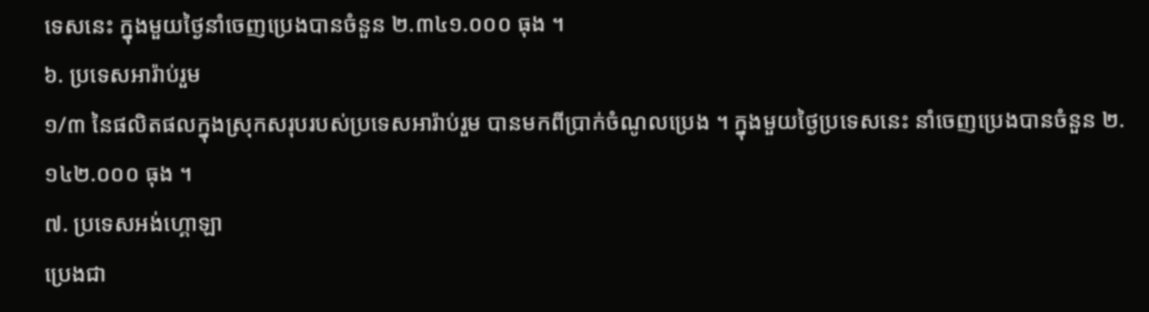ទេសនេះ ក្នុងមួយថ្ងៃនាំចេញប្រេងបានចំនួន ២.៣៤១.០០០ ធុង ។
៦. ប្រទេសអារ៉ាប់រួម
១/៣ នៃផលិតផលក្នុងស្រុកសរុបរបស់ប្រទេសអារ៉ាប់រួម បានមកពីប្រាក់ចំណូលប្រេង ។ ក្នុងមួយថ្ងៃប្រទេសនេះ នាំចេញប្រេងបានចំនួន ២.១៤២.០០០ ធុង ។
៧. ប្រទេសអង់ហ្គោឡា
ប្រេងជា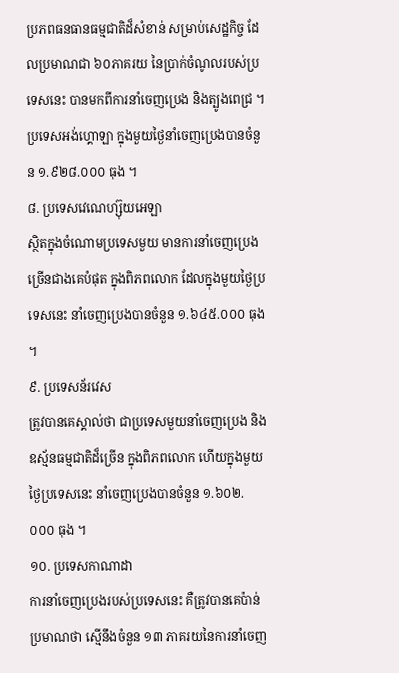ប្រភពធនធានធម្មជាតិដ៏សំខាន់ សម្រាប់សេដ្ឋកិច្ច ដែលប្រមាណជា ៦០ភាគរយ នៃប្រាក់ចំណូលរបស់ប្រទេសនេះ បានមកពីការនាំចេញប្រេង និងត្បូងពេជ្រ ។ ប្រទេសអង់ហ្គោឡា ក្នុងមួយថ្ងៃនាំចេញប្រេងបានចំនួន ១.៩២៨.០០០ ធុង ។
៨. ប្រទេសវេណេហ្ស៊ុយអេឡា
ស្ថិតក្នុងចំណោមប្រទេសមួយ មានការនាំចេញប្រេងច្រើនជាងគេបំផុត ក្នុងពិភពលោក ដែលក្នុងមួយថ្ងៃប្រទេសនេះ នាំចេញប្រេងបានចំនួន ១.៦៤៥.០០០ ធុង ។
៩. ប្រទេសន័រវេស
ត្រូវបានគេស្គាល់ថា ជាប្រទេសមួយនាំចេញប្រេង និងឧស្ម័នធម្មជាតិដ៏ច្រើន ក្នុងពិភពលោក ហើយក្នុងមួយថ្ងៃប្រទេសនេះ នាំចេញប្រេងបានចំនួន ១.៦០២.០០០ ធុង ។
១០. ប្រទេសកាណាដា
ការនាំចេញប្រេងរបស់ប្រទេសនេះ គឺត្រូវបានគេប៉ាន់ប្រមាណថា ស្មើនឹងចំនួន ១៣ ភាគរយនៃការនាំចេញ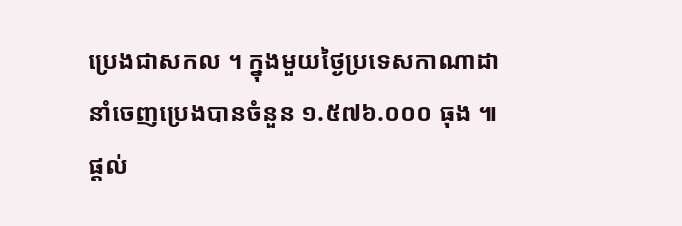ប្រេងជាសកល ។ ក្នុងមួយថ្ងៃប្រទេសកាណាដា នាំចេញប្រេងបានចំនួន ១.៥៧៦.០០០ ធុង ៕
ផ្តល់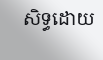សិទ្ធដោយ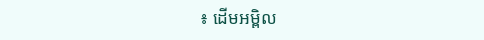៖ ដើមអម្ពិល